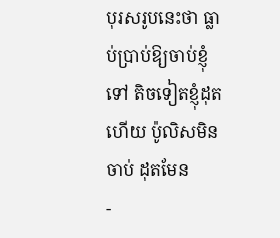បុរសរូបនេះថា ធ្លាប់ប្រាប់ឱ្យចាប់ខ្ញុំទៅ តិចទៀតខ្ញុំដុតហើយ ប៉ូលិសមិនចាប់ ដុតមែន
-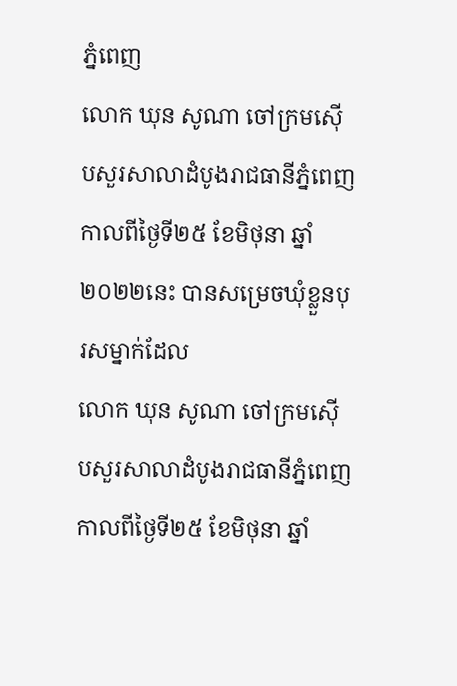ភ្នំពេញ
លោក ឃុន សូណា ចៅក្រមស៊ើបសួរសាលាដំបូងរាជធានីភ្នំពេញ កាលពីថ្ងៃទី២៥ ខែមិថុនា ឆ្នាំ២០២២នេះ បានសម្រេចឃុំខ្លួនបុរសម្នាក់ដែល
លោក ឃុន សូណា ចៅក្រមស៊ើបសួរសាលាដំបូងរាជធានីភ្នំពេញ កាលពីថ្ងៃទី២៥ ខែមិថុនា ឆ្នាំ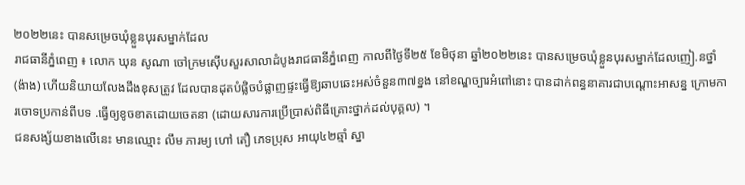២០២២នេះ បានសម្រេចឃុំខ្លួនបុរសម្នាក់ដែល
រាជធានីភ្នំពេញ ៖ លោក ឃុន សូណា ចៅក្រមស៊ើបសួរសាលាដំបូងរាជធានីភ្នំពេញ កាលពីថ្ងៃទី២៥ ខែមិថុនា ឆ្នាំ២០២២នេះ បានសម្រេចឃុំខ្លួនបុរសម្នាក់ដែលញៀ.នថ្នាំ (ង៉ាង) ហើយនិយាយលែងដឹងខុសត្រូវ ដែលបានដុតបំផ្លិចបំផ្លាញផ្ទះធ្វើឱ្យឆាបឆេះអស់ចំនួន៣៧ខ្នង នៅខណ្ឌច្បារអំពៅនោះ បានដាក់ពន្ធនាគារជាបណ្តោះអាសន្ន ក្រោមការចោទប្រកាន់ពីបទ .ធ្វើឲ្យខូចខាតដោយចេតនា (ដោយសារការប្រើប្រាស់ពិធីគ្រោះថ្នាក់ដល់បុគ្គល) ។
ជនសង្ស័យខាងលើនេះ មានឈ្មោះ លឹម ភារម្យ ហៅ តឿ ភេទប្រុស អាយុ៤២ឆ្មាំ ស្នា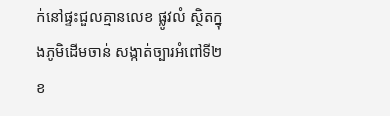ក់នៅផ្ទះជួលគ្មានលេខ ផ្លូវលំ ស្ថិតក្នុងភូមិដើមចាន់ សង្កាត់ច្បារអំពៅទី២ ខ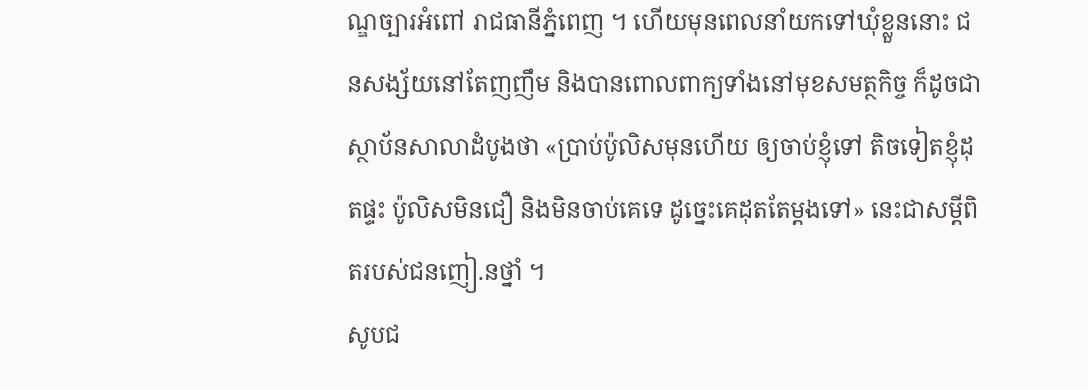ណ្ឌច្បារអំពៅ រាជធានីភ្នំពេញ ។ ហើយមុនពេលនាំយកទៅឃុំខ្លួននោះ ជនសង្ស័យនៅតែញញឹម និងបានពោលពាក្យទាំងនៅមុខសមត្ថកិច្ច ក៏ដូចជាស្ថាប័នសាលាដំបូងថា «ប្រាប់ប៉ូលិសមុនហើយ ឲ្យចាប់ខ្ញុំទៅ តិចទៀតខ្ញុំដុតផ្ទះ ប៉ូលិសមិនជឿ និងមិនចាប់គេទេ ដូច្នេះគេដុតតែម្តងទៅ» នេះជាសម្ដីពិតរបស់ជនញៀ.នថ្នាំ ។
សូបជ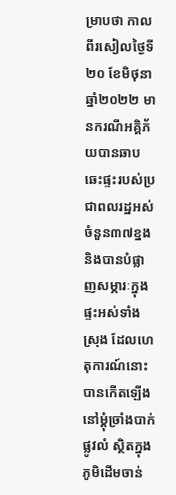ម្រាបថា កាលពីរសៀលថ្ងៃទី២០ ខែមិថុនា ឆ្នាំ២០២២ មានករណីអគ្គិភ័យបានឆាបឆេះផ្ទះរបស់ប្រជាពលរដ្ឋអស់ចំនួន៣៧ខ្នង និងបានបំផ្លាញសម្ភារៈក្នុងផ្ទះអស់ទាំងស្រុង ដែលហេតុការណ៍នោះបានកើតឡើងនៅម្តុំច្រាំងបាក់ ផ្លូវលំ ស្ថិតក្នុងភូមិដើមចាន់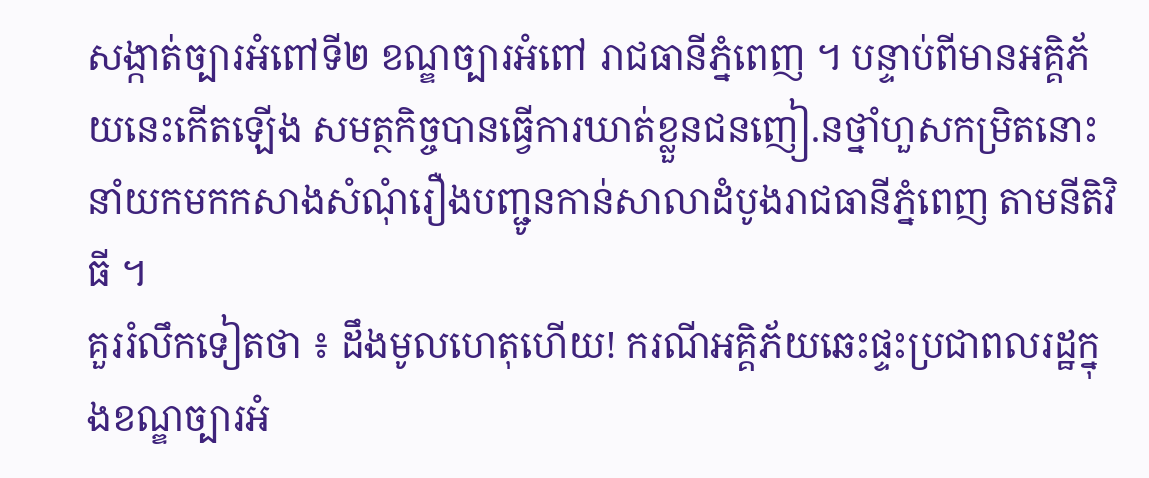សង្កាត់ច្បារអំពៅទី២ ខណ្ឌច្បារអំពៅ រាជធានីភ្នំពេញ ។ បន្ទាប់ពីមានអគ្គិភ័យនេះកើតឡើង សមត្ថកិច្ចបានធ្វើការឃាត់ខ្លួនជនញៀ.នថ្នាំហួសកម្រិតនោះ នាំយកមកកសាងសំណុំរឿងបញ្ជូនកាន់សាលាដំបូងរាជធានីភ្នំពេញ តាមនីតិវិធី ។
គួររំលឹកទៀតថា ៖ ដឹងមូលហេតុហើយ! ករណីអគ្គិភ័យឆេះផ្ទះប្រជាពលរដ្ឋក្នុងខណ្ឌច្បារអំ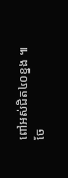ពៅអស់ជិត៤០ខ្នង ៕
ចែ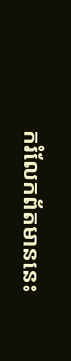ករំលែកព័តមាននេះ